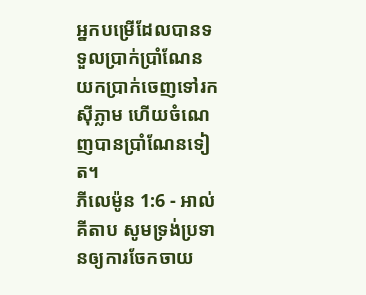អ្នកបម្រើដែលបានទទួលប្រាក់ប្រាំណែន យកប្រាក់ចេញទៅរកស៊ីភ្លាម ហើយចំណេញបានប្រាំណែនទៀត។
ភីលេម៉ូន 1:6 - អាល់គីតាប សូមទ្រង់ប្រទានឲ្យការចែកចាយ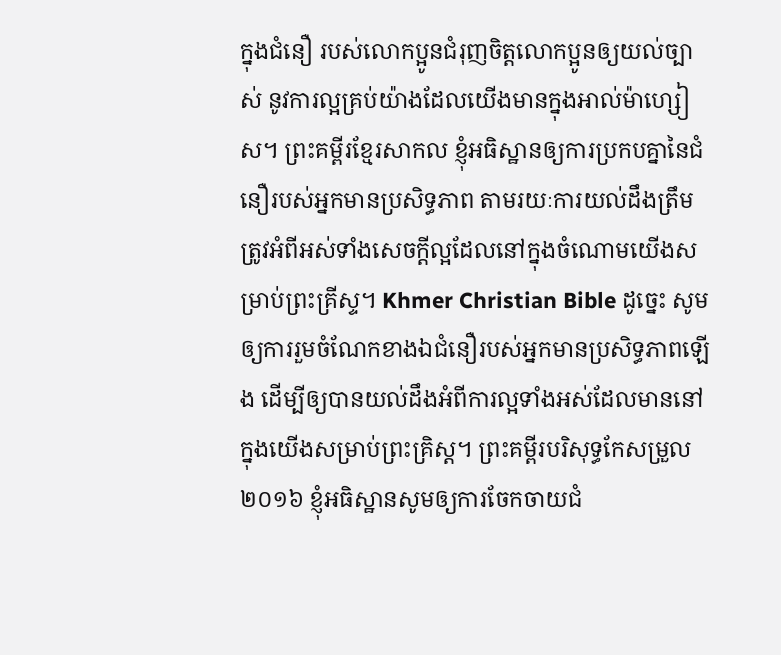ក្នុងជំនឿ របស់លោកប្អូនជំរុញចិត្ដលោកប្អូនឲ្យយល់ច្បាស់ នូវការល្អគ្រប់យ៉ាងដែលយើងមានក្នុងអាល់ម៉ាហ្សៀស។ ព្រះគម្ពីរខ្មែរសាកល ខ្ញុំអធិស្ឋានឲ្យការប្រកបគ្នានៃជំនឿរបស់អ្នកមានប្រសិទ្ធភាព តាមរយៈការយល់ដឹងត្រឹមត្រូវអំពីអស់ទាំងសេចក្ដីល្អដែលនៅក្នុងចំណោមយើងសម្រាប់ព្រះគ្រីស្ទ។ Khmer Christian Bible ដូច្នេះ សូមឲ្យការរួមចំណែកខាងឯជំនឿរបស់អ្នកមានប្រសិទ្ធភាពឡើង ដើម្បីឲ្យបានយល់ដឹងអំពីការល្អទាំងអស់ដែលមាននៅក្នុងយើងសម្រាប់ព្រះគ្រិស្ដ។ ព្រះគម្ពីរបរិសុទ្ធកែសម្រួល ២០១៦ ខ្ញុំអធិស្ឋានសូមឲ្យការចែកចាយជំ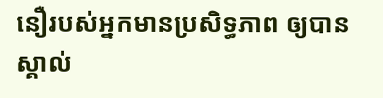នឿរបស់អ្នកមានប្រសិទ្ធភាព ឲ្យបានស្គាល់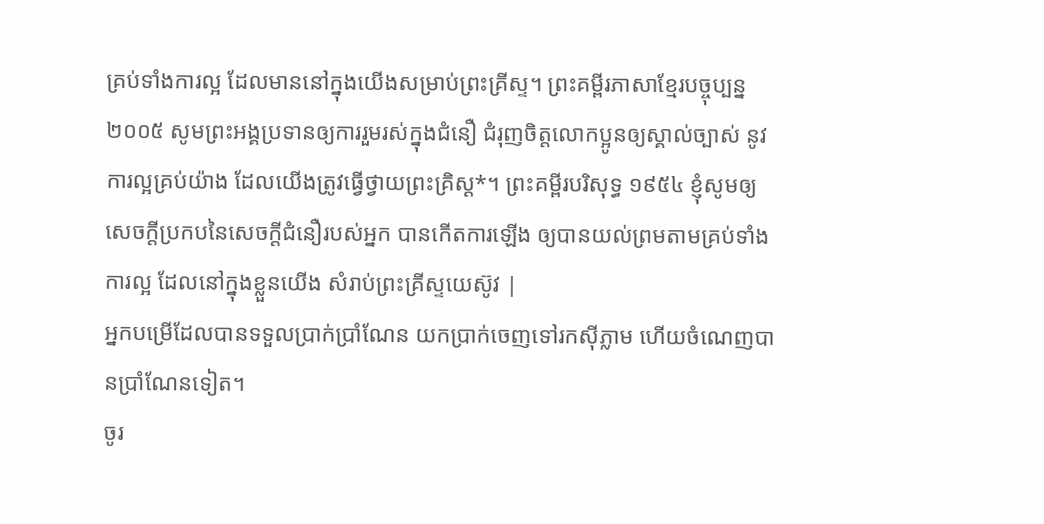គ្រប់ទាំងការល្អ ដែលមាននៅក្នុងយើងសម្រាប់ព្រះគ្រីស្ទ។ ព្រះគម្ពីរភាសាខ្មែរបច្ចុប្បន្ន ២០០៥ សូមព្រះអង្គប្រទានឲ្យការរួមរស់ក្នុងជំនឿ ជំរុញចិត្តលោកប្អូនឲ្យស្គាល់ច្បាស់ នូវការល្អគ្រប់យ៉ាង ដែលយើងត្រូវធ្វើថ្វាយព្រះគ្រិស្ត*។ ព្រះគម្ពីរបរិសុទ្ធ ១៩៥៤ ខ្ញុំសូមឲ្យសេចក្ដីប្រកបនៃសេចក្ដីជំនឿរបស់អ្នក បានកើតការឡើង ឲ្យបានយល់ព្រមតាមគ្រប់ទាំងការល្អ ដែលនៅក្នុងខ្លួនយើង សំរាប់ព្រះគ្រីស្ទយេស៊ូវ |
អ្នកបម្រើដែលបានទទួលប្រាក់ប្រាំណែន យកប្រាក់ចេញទៅរកស៊ីភ្លាម ហើយចំណេញបានប្រាំណែនទៀត។
ចូរ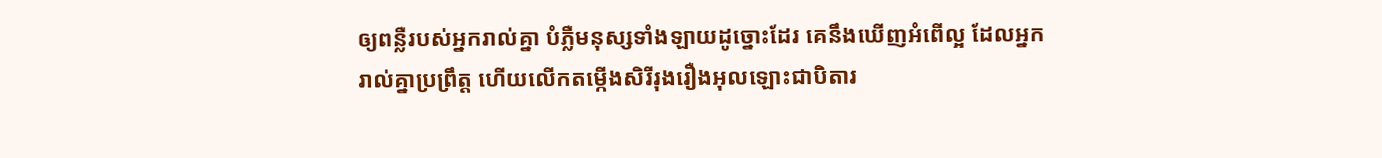ឲ្យពន្លឺរបស់អ្នករាល់គ្នា បំភ្លឺមនុស្សទាំងឡាយដូច្នោះដែរ គេនឹងឃើញអំពើល្អ ដែលអ្នករាល់គ្នាប្រព្រឹត្ដ ហើយលើកតម្កើងសិរីរុងរឿងអុលឡោះជាបិតារ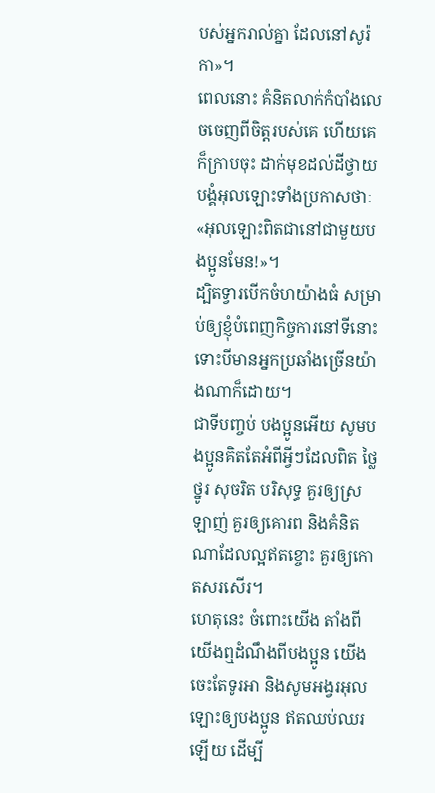បស់អ្នករាល់គ្នា ដែលនៅសូរ៉កា»។
ពេលនោះ គំនិតលាក់កំបាំងលេចចេញពីចិត្ដរបស់គេ ហើយគេក៏ក្រាបចុះ ដាក់មុខដល់ដីថ្វាយបង្គំអុលឡោះទាំងប្រកាសថាៈ «អុលឡោះពិតជានៅជាមួយបងប្អូនមែន!»។
ដ្បិតទ្វារបើកចំហយ៉ាងធំ សម្រាប់ឲ្យខ្ញុំបំពេញកិច្ចការនៅទីនោះ ទោះបីមានអ្នកប្រឆាំងច្រើនយ៉ាងណាក៏ដោយ។
ជាទីបញ្ចប់ បងប្អូនអើយ សូមបងប្អូនគិតតែអំពីអ្វីៗដែលពិត ថ្លៃថ្នូរ សុចរិត បរិសុទ្ធ គួរឲ្យស្រឡាញ់ គួរឲ្យគោរព និងគំនិតណាដែលល្អឥតខ្ចោះ គួរឲ្យកោតសរសើរ។
ហេតុនេះ ចំពោះយើង តាំងពីយើងឮដំណឹងពីបងប្អូន យើងចេះតែទូរអា និងសូមអង្វរអុលឡោះឲ្យបងប្អូន ឥតឈប់ឈរឡើយ ដើម្បី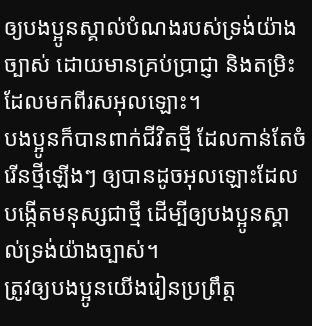ឲ្យបងប្អូនស្គាល់បំណងរបស់ទ្រង់យ៉ាងច្បាស់ ដោយមានគ្រប់ប្រាជ្ញា និងតម្រិះដែលមកពីរសអុលឡោះ។
បងប្អូនក៏បានពាក់ជីវិតថ្មី ដែលកាន់តែចំរើនថ្មីឡើងៗ ឲ្យបានដូចអុលឡោះដែលបង្កើតមនុស្សជាថ្មី ដើម្បីឲ្យបងប្អូនស្គាល់ទ្រង់យ៉ាងច្បាស់។
ត្រូវឲ្យបងប្អូនយើងរៀនប្រព្រឹត្ដ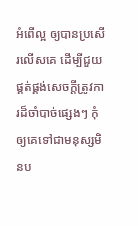អំពើល្អ ឲ្យបានប្រសើរលើសគេ ដើម្បីជួយផ្គត់ផ្គង់សេចក្ដីត្រូវការដ៏ចាំបាច់ផ្សេងៗ កុំឲ្យគេទៅជាមនុស្សមិនប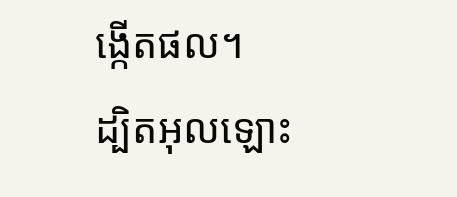ង្កើតផល។
ដ្បិតអុលឡោះ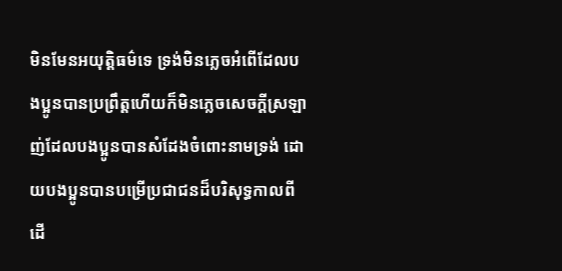មិនមែនអយុត្ដិធម៌ទេ ទ្រង់មិនភ្លេចអំពើដែលបងប្អូនបានប្រព្រឹត្ដហើយក៏មិនភ្លេចសេចក្ដីស្រឡាញ់ដែលបងប្អូនបានសំដែងចំពោះនាមទ្រង់ ដោយបងប្អូនបានបម្រើប្រជាជនដ៏បរិសុទ្ធកាលពីដើ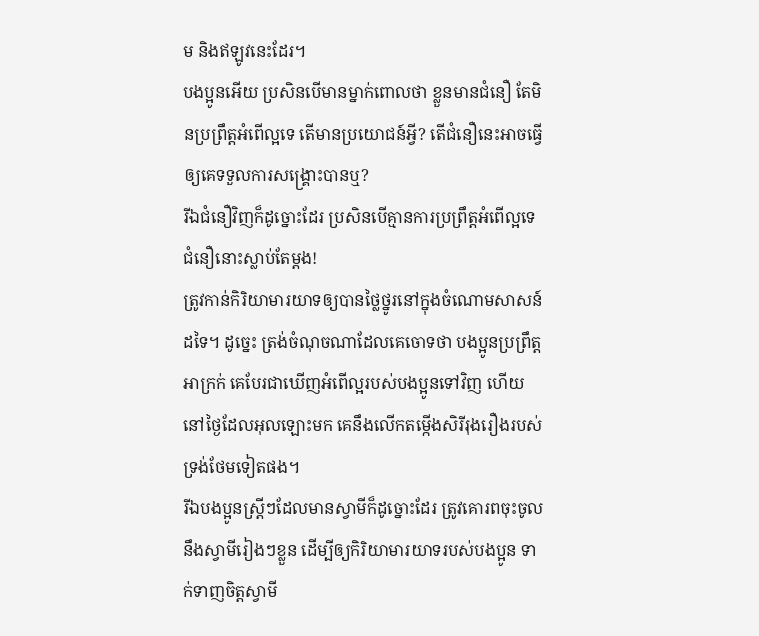ម និងឥឡូវនេះដែរ។
បងប្អូនអើយ ប្រសិនបើមានម្នាក់ពោលថា ខ្លួនមានជំនឿ តែមិនប្រព្រឹត្ដអំពើល្អទេ តើមានប្រយោជន៍អ្វី? តើជំនឿនេះអាចធ្វើឲ្យគេទទួលការសង្គ្រោះបានឬ?
រីឯជំនឿវិញក៏ដូច្នោះដែរ ប្រសិនបើគ្មានការប្រព្រឹត្ដអំពើល្អទេ ជំនឿនោះស្លាប់តែម្ដង!
ត្រូវកាន់កិរិយាមារយាទឲ្យបានថ្លៃថ្នូរនៅក្នុងចំណោមសាសន៍ដទៃ។ ដូច្នេះ ត្រង់ចំណុចណាដែលគេចោទថា បងប្អូនប្រព្រឹត្ដអាក្រក់ គេបែរជាឃើញអំពើល្អរបស់បងប្អូនទៅវិញ ហើយនៅថ្ងៃដែលអុលឡោះមក គេនឹងលើកតម្កើងសិរីរុងរឿងរបស់ទ្រង់ថែមទៀតផង។
រីឯបងប្អូនស្ត្រីៗដែលមានស្វាមីក៏ដូច្នោះដែរ ត្រូវគោរពចុះចូលនឹងស្វាមីរៀងៗខ្លួន ដើម្បីឲ្យកិរិយាមារយាទរបស់បងប្អូន ទាក់ទាញចិត្ដស្វាមី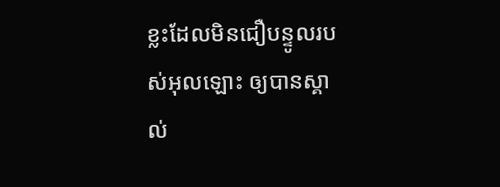ខ្លះដែលមិនជឿបន្ទូលរបស់អុលឡោះ ឲ្យបានស្គាល់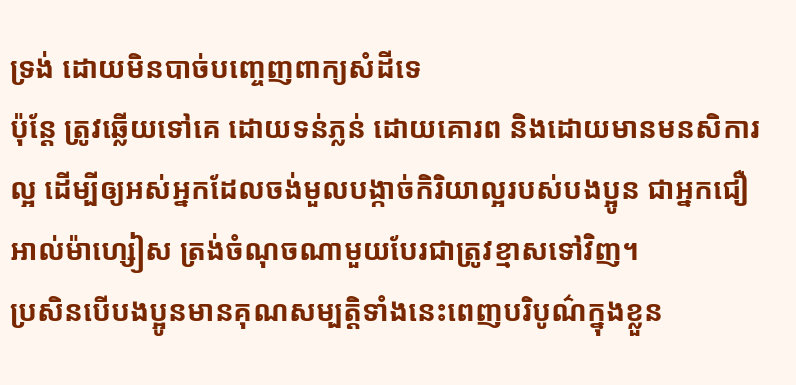ទ្រង់ ដោយមិនបាច់បញ្ចេញពាក្យសំដីទេ
ប៉ុន្ដែ ត្រូវឆ្លើយទៅគេ ដោយទន់ភ្លន់ ដោយគោរព និងដោយមានមនសិការល្អ ដើម្បីឲ្យអស់អ្នកដែលចង់មួលបង្កាច់កិរិយាល្អរបស់បងប្អូន ជាអ្នកជឿអាល់ម៉ាហ្សៀស ត្រង់ចំណុចណាមួយបែរជាត្រូវខ្មាសទៅវិញ។
ប្រសិនបើបងប្អូនមានគុណសម្បត្តិទាំងនេះពេញបរិបូណ៌ក្នុងខ្លួន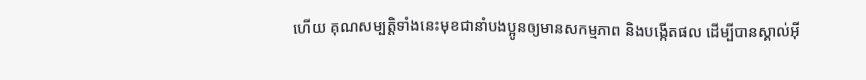ហើយ គុណសម្បត្តិទាំងនេះមុខជានាំបងប្អូនឲ្យមានសកម្មភាព និងបង្កើតផល ដើម្បីបានស្គាល់អ៊ី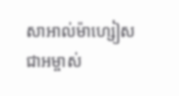សាអាល់ម៉ាហ្សៀស ជាអម្ចាស់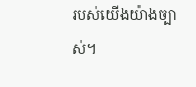របស់យើងយ៉ាងច្បាស់។